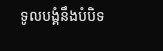ទូលបង្គំនឹងបំបិទ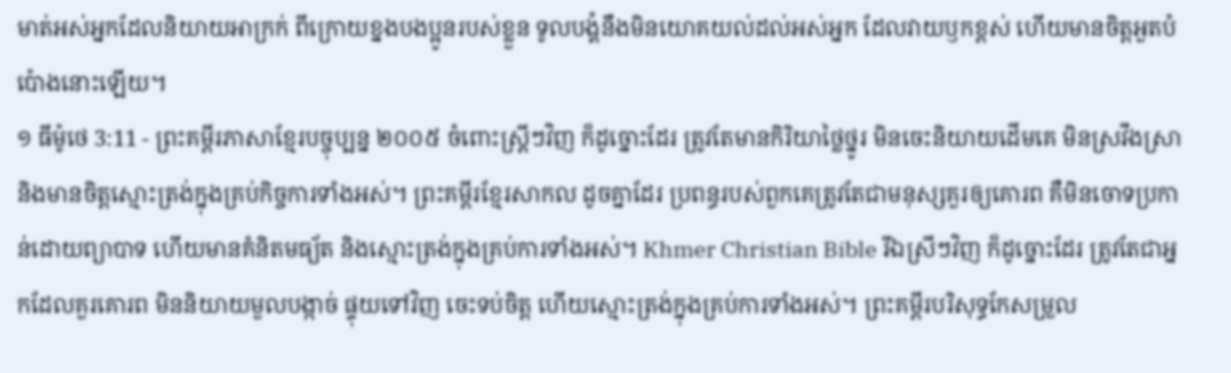មាត់អស់អ្នកដែលនិយាយអាក្រក់ ពីក្រោយខ្នងបងប្អូនរបស់ខ្លួន ទូលបង្គំនឹងមិនយោគយល់ដល់អស់អ្នក ដែលវាយឫកខ្ពស់ ហើយមានចិត្តអួតបំប៉ោងនោះឡើយ។
១ ធីម៉ូថេ 3:11 - ព្រះគម្ពីរភាសាខ្មែរបច្ចុប្បន្ន ២០០៥ ចំពោះស្ត្រីៗវិញ ក៏ដូច្នោះដែរ ត្រូវតែមានកិរិយាថ្លៃថ្នូរ មិនចេះនិយាយដើមគេ មិនស្រវឹងស្រា និងមានចិត្តស្មោះត្រង់ក្នុងគ្រប់កិច្ចការទាំងអស់។ ព្រះគម្ពីរខ្មែរសាកល ដូចគ្នាដែរ ប្រពន្ធរបស់ពួកគេត្រូវតែជាមនុស្សគួរឲ្យគោរព គឺមិនចោទប្រកាន់ដោយព្យាបាទ ហើយមានគំនិតមធ្យ័ត និងស្មោះត្រង់ក្នុងគ្រប់ការទាំងអស់។ Khmer Christian Bible រីឯស្រីៗវិញ ក៏ដូច្នោះដែរ ត្រូវតែជាអ្នកដែលគួរគោរព មិននិយាយមួលបង្កាច់ ផ្ទុយទៅវិញ ចេះទប់ចិត្ដ ហើយស្មោះត្រង់ក្នុងគ្រប់ការទាំងអស់។ ព្រះគម្ពីរបរិសុទ្ធកែសម្រួល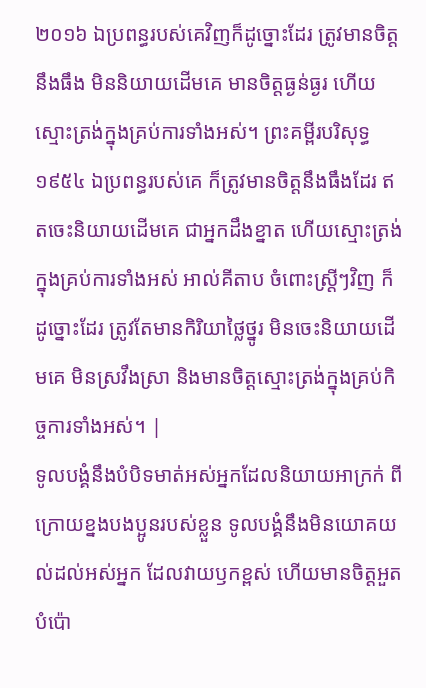២០១៦ ឯប្រពន្ធរបស់គេវិញក៏ដូច្នោះដែរ ត្រូវមានចិត្តនឹងធឹង មិននិយាយដើមគេ មានចិត្តធ្ងន់ធ្ងរ ហើយស្មោះត្រង់ក្នុងគ្រប់ការទាំងអស់។ ព្រះគម្ពីរបរិសុទ្ធ ១៩៥៤ ឯប្រពន្ធរបស់គេ ក៏ត្រូវមានចិត្តនឹងធឹងដែរ ឥតចេះនិយាយដើមគេ ជាអ្នកដឹងខ្នាត ហើយស្មោះត្រង់ក្នុងគ្រប់ការទាំងអស់ អាល់គីតាប ចំពោះស្ដ្រីៗវិញ ក៏ដូច្នោះដែរ ត្រូវតែមានកិរិយាថ្លៃថ្នូរ មិនចេះនិយាយដើមគេ មិនស្រវឹងស្រា និងមានចិត្ដស្មោះត្រង់ក្នុងគ្រប់កិច្ចការទាំងអស់។ |
ទូលបង្គំនឹងបំបិទមាត់អស់អ្នកដែលនិយាយអាក្រក់ ពីក្រោយខ្នងបងប្អូនរបស់ខ្លួន ទូលបង្គំនឹងមិនយោគយល់ដល់អស់អ្នក ដែលវាយឫកខ្ពស់ ហើយមានចិត្តអួតបំប៉ោ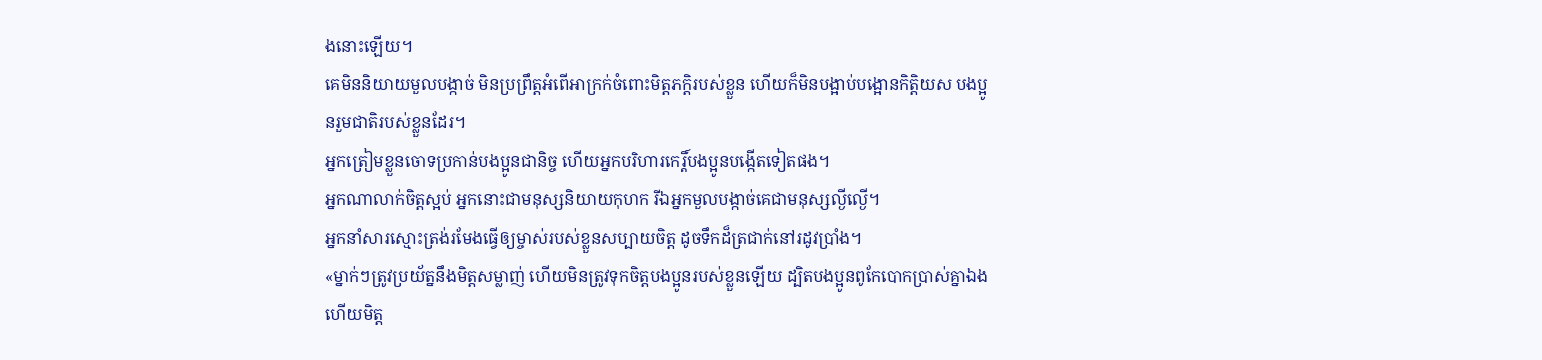ងនោះឡើយ។
គេមិននិយាយមួលបង្កាច់ មិនប្រព្រឹត្តអំពើអាក្រក់ចំពោះមិត្តភក្ដិរបស់ខ្លួន ហើយក៏មិនបង្អាប់បង្អោនកិត្តិយស បងប្អូនរួមជាតិរបស់ខ្លួនដែរ។
អ្នកត្រៀមខ្លួនចោទប្រកាន់បងប្អូនជានិច្ច ហើយអ្នកបរិហារកេរ្តិ៍បងប្អូនបង្កើតទៀតផង។
អ្នកណាលាក់ចិត្តស្អប់ អ្នកនោះជាមនុស្សនិយាយកុហក រីឯអ្នកមួលបង្កាច់គេជាមនុស្សល្ងីល្ងើ។
អ្នកនាំសារស្មោះត្រង់រមែងធ្វើឲ្យម្ចាស់របស់ខ្លួនសប្បាយចិត្ត ដូចទឹកដ៏ត្រជាក់នៅរដូវប្រាំង។
«ម្នាក់ៗត្រូវប្រយ័ត្ននឹងមិត្តសម្លាញ់ ហើយមិនត្រូវទុកចិត្តបងប្អូនរបស់ខ្លួនឡើយ ដ្បិតបងប្អូនពូកែបោកប្រាស់គ្នាឯង ហើយមិត្ត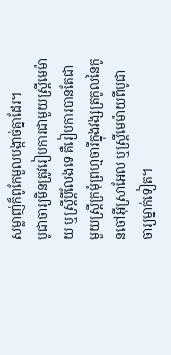សម្លាញ់ក៏ពូកែមួលបង្កាច់គ្នាដែរ។
បូជាចារ្យមិនត្រូវរៀបការជាមួយស្ត្រីមេម៉ាយ ឬស្ត្រីប្ដីលែងទេ គឺរៀបការបានតែជាមួយស្ត្រីក្រមុំព្រហ្មចារីក្នុងវង្សត្រកូលនៃកូនចៅអ៊ីស្រាអែល ឬស្ត្រីមេម៉ាយពីបូជាចារ្យម្នាក់ទៀត។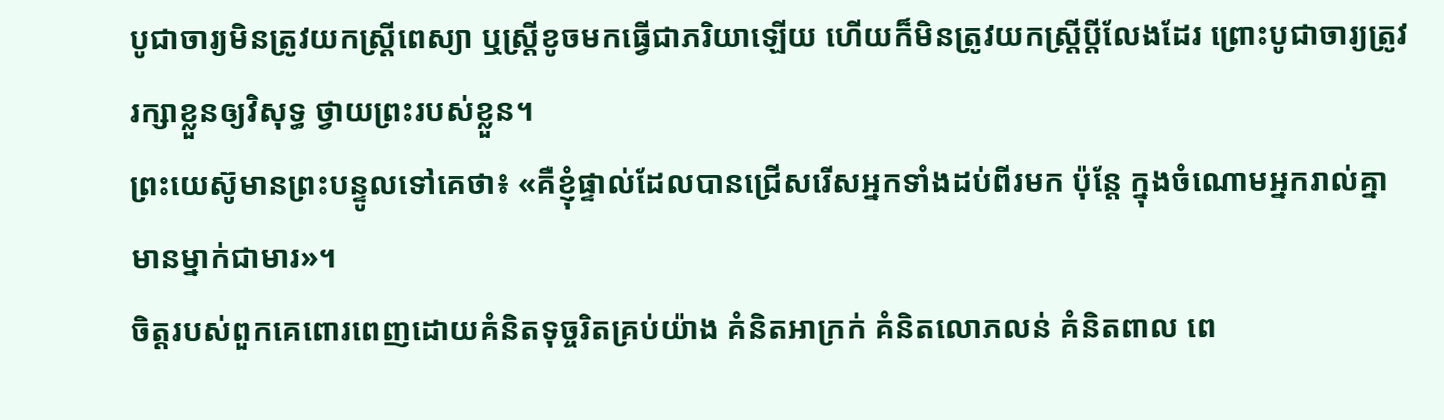បូជាចារ្យមិនត្រូវយកស្ត្រីពេស្យា ឬស្ត្រីខូចមកធ្វើជាភរិយាឡើយ ហើយក៏មិនត្រូវយកស្ត្រីប្ដីលែងដែរ ព្រោះបូជាចារ្យត្រូវរក្សាខ្លួនឲ្យវិសុទ្ធ ថ្វាយព្រះរបស់ខ្លួន។
ព្រះយេស៊ូមានព្រះបន្ទូលទៅគេថា៖ «គឺខ្ញុំផ្ទាល់ដែលបានជ្រើសរើសអ្នកទាំងដប់ពីរមក ប៉ុន្តែ ក្នុងចំណោមអ្នករាល់គ្នាមានម្នាក់ជាមារ»។
ចិត្តរបស់ពួកគេពោរពេញដោយគំនិតទុច្ចរិតគ្រប់យ៉ាង គំនិតអាក្រក់ គំនិតលោភលន់ គំនិតពាល ពេ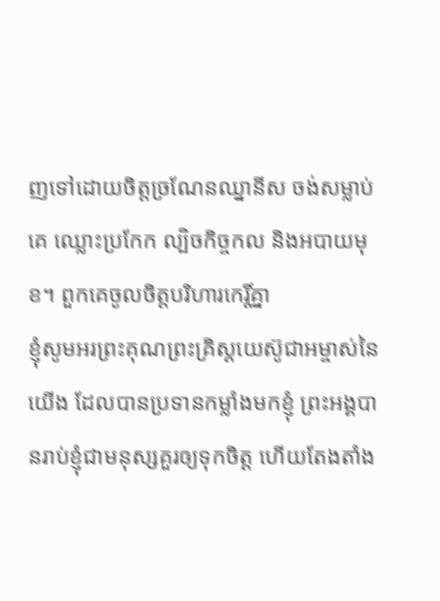ញទៅដោយចិត្តច្រណែនឈ្នានីស ចង់សម្លាប់គេ ឈ្លោះប្រកែក ល្បិចកិច្ចកល និងអបាយមុខ។ ពួកគេចូលចិត្តបរិហារកេរ្តិ៍គ្នា
ខ្ញុំសូមអរព្រះគុណព្រះគ្រិស្តយេស៊ូជាអម្ចាស់នៃយើង ដែលបានប្រទានកម្លាំងមកខ្ញុំ ព្រះអង្គបានរាប់ខ្ញុំជាមនុស្សគួរឲ្យទុកចិត្ត ហើយតែងតាំង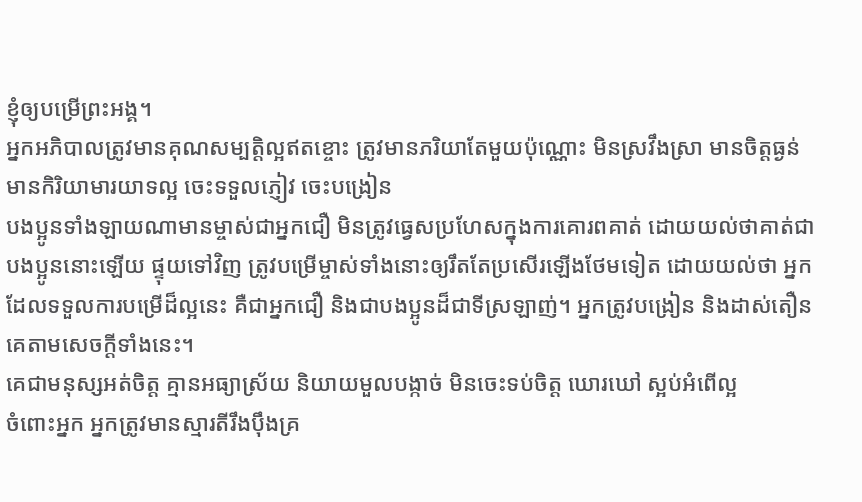ខ្ញុំឲ្យបម្រើព្រះអង្គ។
អ្នកអភិបាលត្រូវមានគុណសម្បត្តិល្អឥតខ្ចោះ ត្រូវមានភរិយាតែមួយប៉ុណ្ណោះ មិនស្រវឹងស្រា មានចិត្តធ្ងន់ មានកិរិយាមារយាទល្អ ចេះទទួលភ្ញៀវ ចេះបង្រៀន
បងប្អូនទាំងឡាយណាមានម្ចាស់ជាអ្នកជឿ មិនត្រូវធ្វេសប្រហែសក្នុងការគោរពគាត់ ដោយយល់ថាគាត់ជាបងប្អូននោះឡើយ ផ្ទុយទៅវិញ ត្រូវបម្រើម្ចាស់ទាំងនោះឲ្យរឹតតែប្រសើរឡើងថែមទៀត ដោយយល់ថា អ្នកដែលទទួលការបម្រើដ៏ល្អនេះ គឺជាអ្នកជឿ និងជាបងប្អូនដ៏ជាទីស្រឡាញ់។ អ្នកត្រូវបង្រៀន និងដាស់តឿនគេតាមសេចក្ដីទាំងនេះ។
គេជាមនុស្សអត់ចិត្ត គ្មានអធ្យាស្រ័យ និយាយមួលបង្កាច់ មិនចេះទប់ចិត្ត ឃោរឃៅ ស្អប់អំពើល្អ
ចំពោះអ្នក អ្នកត្រូវមានស្មារតីរឹងប៉ឹងគ្រ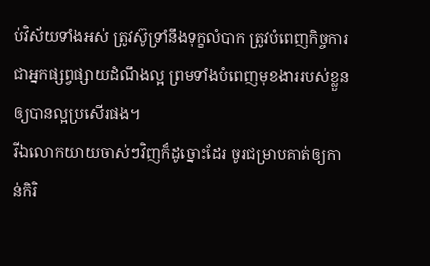ប់វិស័យទាំងអស់ ត្រូវស៊ូទ្រាំនឹងទុក្ខលំបាក ត្រូវបំពេញកិច្ចការជាអ្នកផ្សព្វផ្សាយដំណឹងល្អ ព្រមទាំងបំពេញមុខងាររបស់ខ្លួនឲ្យបានល្អប្រសើរផង។
រីឯលោកយាយចាស់ៗវិញក៏ដូច្នោះដែរ ចូរជម្រាបគាត់ឲ្យកាន់កិរិ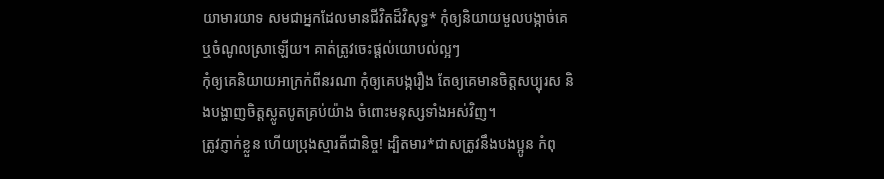យាមារយាទ សមជាអ្នកដែលមានជីវិតដ៏វិសុទ្ធ* កុំឲ្យនិយាយមួលបង្កាច់គេ ឬចំណូលស្រាឡើយ។ គាត់ត្រូវចេះផ្ដល់យោបល់ល្អៗ
កុំឲ្យគេនិយាយអាក្រក់ពីនរណា កុំឲ្យគេបង្ករឿង តែឲ្យគេមានចិត្តសប្បុរស និងបង្ហាញចិត្តស្លូតបូតគ្រប់យ៉ាង ចំពោះមនុស្សទាំងអស់វិញ។
ត្រូវភ្ញាក់ខ្លួន ហើយប្រុងស្មារតីជានិច្ច! ដ្បិតមារ*ជាសត្រូវនឹងបងប្អូន កំពុ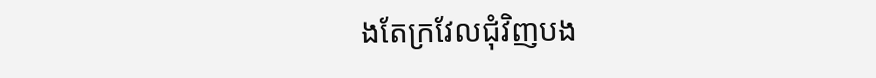ងតែក្រវែលជុំវិញបង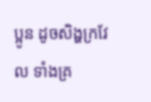ប្អូន ដូចសិង្ហក្រវែល ទាំងគ្រ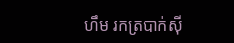ហឹម រកត្របាក់ស៊ី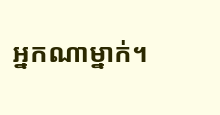អ្នកណាម្នាក់។